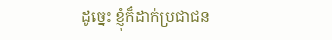ដូច្នេះ ខ្ញុំក៏ដាក់ប្រជាជន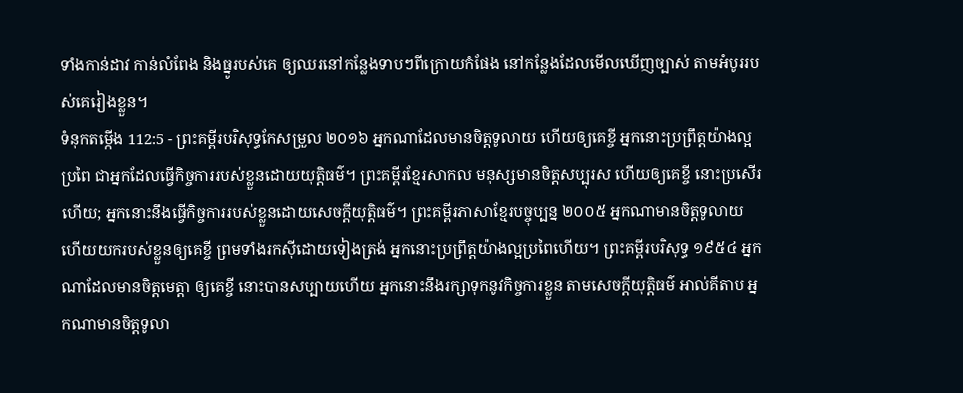ទាំងកាន់ដាវ កាន់លំពែង និងធ្នូរបស់គេ ឲ្យឈរនៅកន្លែងទាបៗពីក្រោយកំផែង នៅកន្លែងដែលមើលឃើញច្បាស់ តាមអំបូររបស់គេរៀងខ្លួន។
ទំនុកតម្កើង 112:5 - ព្រះគម្ពីរបរិសុទ្ធកែសម្រួល ២០១៦ អ្នកណាដែលមានចិត្តទូលាយ ហើយឲ្យគេខ្ចី អ្នកនោះប្រព្រឹត្តយ៉ាងល្អប្រពៃ ជាអ្នកដែលធ្វើកិច្ចការរបស់ខ្លួនដោយយុត្តិធម៌។ ព្រះគម្ពីរខ្មែរសាកល មនុស្សមានចិត្តសប្បុរស ហើយឲ្យគេខ្ចី នោះប្រសើរហើយ; អ្នកនោះនឹងធ្វើកិច្ចការរបស់ខ្លួនដោយសេចក្ដីយុត្តិធម៌។ ព្រះគម្ពីរភាសាខ្មែរបច្ចុប្បន្ន ២០០៥ អ្នកណាមានចិត្តទូលាយ ហើយយករបស់ខ្លួនឲ្យគេខ្ចី ព្រមទាំងរកស៊ីដោយទៀងត្រង់ អ្នកនោះប្រព្រឹត្តយ៉ាងល្អប្រពៃហើយ។ ព្រះគម្ពីរបរិសុទ្ធ ១៩៥៤ អ្នកណាដែលមានចិត្តមេត្តា ឲ្យគេខ្ចី នោះបានសប្បាយហើយ អ្នកនោះនឹងរក្សាទុកនូវកិច្ចការខ្លួន តាមសេចក្ដីយុត្តិធម៌ អាល់គីតាប អ្នកណាមានចិត្តទូលា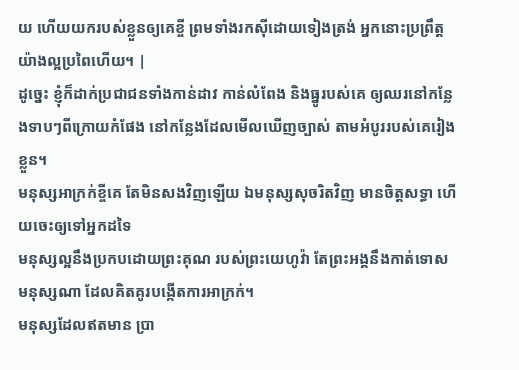យ ហើយយករបស់ខ្លួនឲ្យគេខ្ចី ព្រមទាំងរកស៊ីដោយទៀងត្រង់ អ្នកនោះប្រព្រឹត្តយ៉ាងល្អប្រពៃហើយ។ |
ដូច្នេះ ខ្ញុំក៏ដាក់ប្រជាជនទាំងកាន់ដាវ កាន់លំពែង និងធ្នូរបស់គេ ឲ្យឈរនៅកន្លែងទាបៗពីក្រោយកំផែង នៅកន្លែងដែលមើលឃើញច្បាស់ តាមអំបូររបស់គេរៀងខ្លួន។
មនុស្សអាក្រក់ខ្ចីគេ តែមិនសងវិញឡើយ ឯមនុស្សសុចរិតវិញ មានចិត្តសទ្ធា ហើយចេះឲ្យទៅអ្នកដទៃ
មនុស្សល្អនឹងប្រកបដោយព្រះគុណ របស់ព្រះយេហូវ៉ា តែព្រះអង្គនឹងកាត់ទោសមនុស្សណា ដែលគិតគូរបង្កើតការអាក្រក់។
មនុស្សដែលឥតមាន ប្រា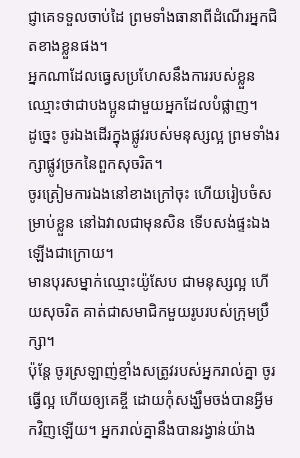ជ្ញាគេទទួលចាប់ដៃ ព្រមទាំងធានាពីដំណើរអ្នកជិតខាងខ្លួនផង។
អ្នកណាដែលធ្វេសប្រហែសនឹងការរបស់ខ្លួន ឈ្មោះថាជាបងប្អូនជាមួយអ្នកដែលបំផ្លាញ។
ដូច្នេះ ចូរឯងដើរក្នុងផ្លូវរបស់មនុស្សល្អ ព្រមទាំងរក្សាផ្លូវច្រកនៃពួកសុចរិត។
ចូរត្រៀមការឯងនៅខាងក្រៅចុះ ហើយរៀបចំសម្រាប់ខ្លួន នៅឯវាលជាមុនសិន ទើបសង់ផ្ទះឯងឡើងជាក្រោយ។
មានបុរសម្នាក់ឈ្មោះយ៉ូសែប ជាមនុស្សល្អ ហើយសុចរិត គាត់ជាសមាជិកមួយរូបរបស់ក្រុមប្រឹក្សា។
ប៉ុន្ដែ ចូរស្រឡាញ់ខ្មាំងសត្រូវរបស់អ្នករាល់គ្នា ចូរធ្វើល្អ ហើយឲ្យគេខ្ចី ដោយកុំសង្ឃឹមចង់បានអ្វីមកវិញឡើយ។ អ្នករាល់គ្នានឹងបានរង្វាន់យ៉ាង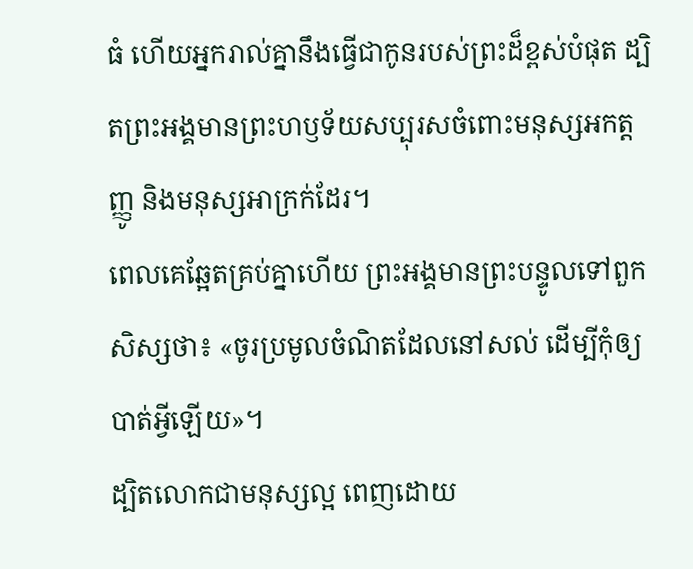ធំ ហើយអ្នករាល់គ្នានឹងធ្វើជាកូនរបស់ព្រះដ៏ខ្ពស់បំផុត ដ្បិតព្រះអង្គមានព្រះហឫទ័យសប្បុរសចំពោះមនុស្សអកត្តញ្ញូ និងមនុស្សអាក្រក់ដែរ។
ពេលគេឆ្អែតគ្រប់គ្នាហើយ ព្រះអង្គមានព្រះបន្ទូលទៅពួកសិស្សថា៖ «ចូរប្រមូលចំណិតដែលនៅសល់ ដើម្បីកុំឲ្យបាត់អ្វីឡើយ»។
ដ្បិតលោកជាមនុស្សល្អ ពេញដោយ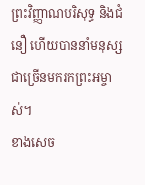ព្រះវិញ្ញាណបរិសុទ្ធ និងជំនឿ ហើយបាននាំមនុស្សជាច្រើនមករកព្រះអម្ចាស់។
ខាងសេច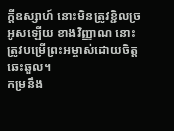ក្ដីឧស្សាហ៍ នោះមិនត្រូវខ្ជិលច្រអូសឡើយ ខាងវិញ្ញាណ នោះត្រូវបម្រើព្រះអម្ចាស់ដោយចិត្តឆេះឆួល។
កម្រនឹង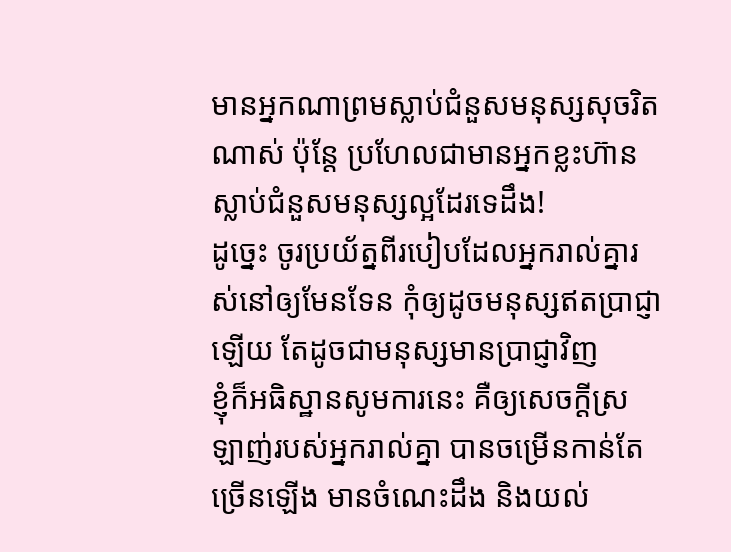មានអ្នកណាព្រមស្លាប់ជំនួសមនុស្សសុចរិតណាស់ ប៉ុន្តែ ប្រហែលជាមានអ្នកខ្លះហ៊ានស្លាប់ជំនួសមនុស្សល្អដែរទេដឹង!
ដូច្នេះ ចូរប្រយ័ត្នពីរបៀបដែលអ្នករាល់គ្នារស់នៅឲ្យមែនទែន កុំឲ្យដូចមនុស្សឥតប្រាជ្ញាឡើយ តែដូចជាមនុស្សមានប្រាជ្ញាវិញ
ខ្ញុំក៏អធិស្ឋានសូមការនេះ គឺឲ្យសេចក្ដីស្រឡាញ់របស់អ្នករាល់គ្នា បានចម្រើនកាន់តែច្រើនឡើង មានចំណេះដឹង និងយល់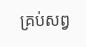គ្រប់សព្វ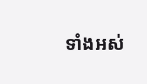ទាំងអស់